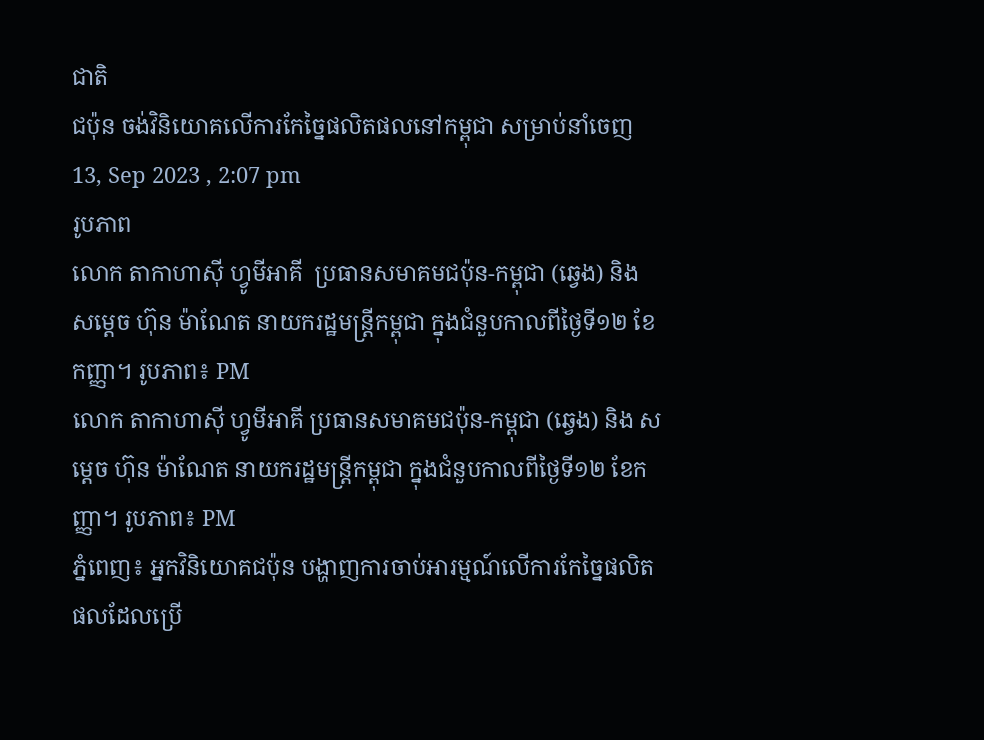ជាតិ
ជប៉ុន ចង់វិនិយោគលើការកែច្នៃផលិតផលនៅកម្ពុជា សម្រាប់នាំចេញ
13, Sep 2023 , 2:07 pm
រូបភាព
លោក តាកាហាស៊ី ហ្វូមីអាគី  ប្រធានសមាគមជប៉ុន-កម្ពុជា (ឆ្វេង) និង សម្ដេច ហ៊ុន ម៉ាណែត នាយករដ្ឋមន្រ្តីកម្ពុជា ក្នុងជំនួបកាលពីថ្ងៃទី១២ ខែកញ្ញា។ រូបភាព៖ PM
លោក តាកាហាស៊ី ហ្វូមីអាគី ប្រធានសមាគមជប៉ុន-កម្ពុជា (ឆ្វេង) និង សម្ដេច ហ៊ុន ម៉ាណែត នាយករដ្ឋមន្រ្តីកម្ពុជា ក្នុងជំនួបកាលពីថ្ងៃទី១២ ខែកញ្ញា។ រូបភាព៖ PM
ភ្នំពេញ៖ អ្នកវិនិយោគជប៉ុន បង្ហាញការចាប់អារម្មណ៍លើការកែច្នៃផលិតផលដែលប្រើ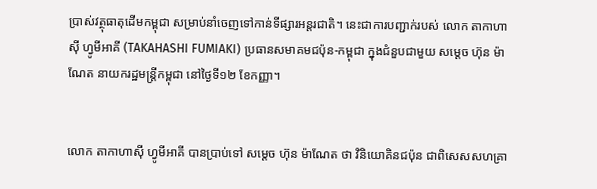ប្រាស់វត្ថុធាតុដើមកម្ពុជា សម្រាប់នាំចេញទៅកាន់ទីផ្សារអន្តរជាតិ។ នេះជាការបញ្ជាក់របស់ លោក តាកាហាស៊ី ហ្វូមីអាគី (TAKAHASHI FUMIAKI) ប្រធានសមាគមជប៉ុន-កម្ពុជា ក្នុងជំនួបជាមួយ សម្ដេច ហ៊ុន ម៉ាណែត នាយករដ្ឋមន្រ្តីកម្ពុជា នៅថ្ងៃទី១២ ខែកញ្ញា។


លោក តាកាហាស៊ី ហ្វូមីអាគី បានប្រាប់ទៅ សម្ដេច ហ៊ុន ម៉ាណែត ថា វិនិយោគិនជប៉ុន ជាពិសេសសហគ្រា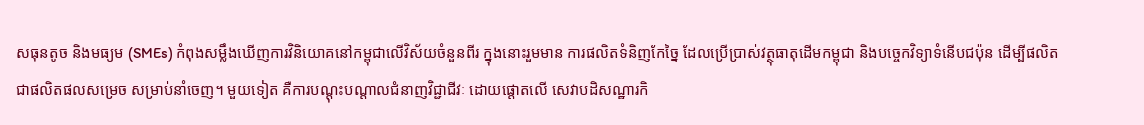សធុនតូច និងមធ្យម (SMEs) កំពុងសម្លឹងឃើញការវិនិយោគនៅកម្ពុជាលើវិស័យចំនួនពីរ ក្នុងនោះរួមមាន ការផលិតទំនិញកែច្នៃ ដែលប្រើប្រាស់វត្ថុធាតុដើមកម្ពុជា និងបច្ចេកវិទ្យាទំនើបជប៉ុន ដើម្បីផលិតជាផលិតផលសម្រេច សម្រាប់នាំចេញ។ មួយទៀត គឺការបណ្តុះបណ្តាលជំនាញវិជ្ជាជីវៈ ដោយផ្តោតលើ សេវាបដិសណ្ឋារកិ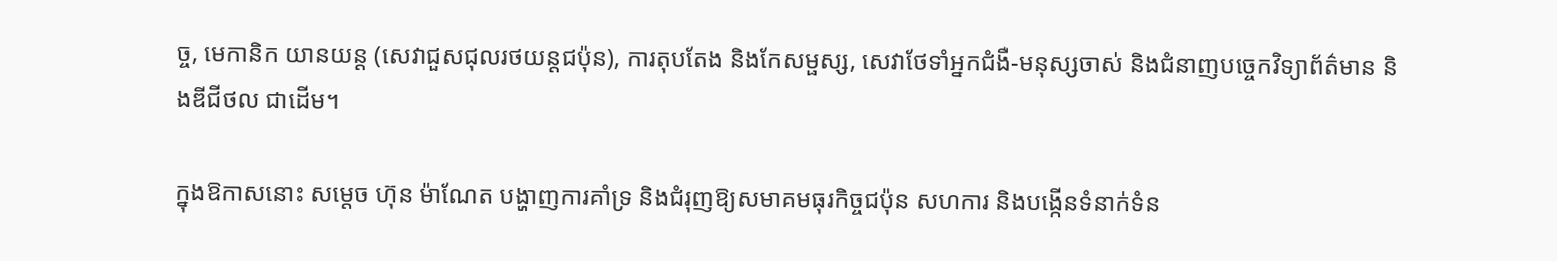ច្ច, មេកានិក យានយន្ត (សេវាជួសជុលរថយន្តជប៉ុន), ការតុបតែង និងកែសម្ផស្ស, សេវាថែទាំអ្នកជំងឺ-មនុស្សចាស់ និងជំនាញបច្ចេកវិទ្យាព័ត៌មាន និងឌីជីថល ជាដើម។

ក្នុងឱកាសនោះ សម្ដេច ហ៊ុន ម៉ាណែត បង្ហាញការគាំទ្រ និងជំរុញឱ្យសមាគមធុរកិច្ចជប៉ុន សហការ និងបង្កើនទំនាក់ទំន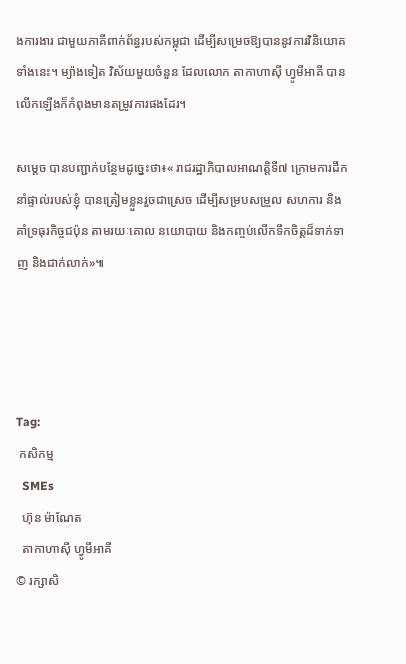ងការងារ ជាមួយភាគីពាក់ព័ន្ធរបស់កម្ពុជា ដើម្បីសម្រេចឱ្យបាននូវការវិនិយោគទាំងនេះ។ ម្យ៉ាងទៀត វិស័យមួយចំនួន ដែលលោក តាកាហាស៊ី ហ្វូមីអាគី បានលើកឡើងក៏កំពុងមានតម្រូវការផងដែរ។

សម្ដេច បានបញ្ជាក់បន្ថែមដូច្នេះថា៖« រាជរដ្ឋាភិបាលអាណត្តិទី៧ ក្រោមការដឹកនាំផ្ទាល់របស់ខ្ញុំ បានត្រៀមខ្លួនរួចជាស្រេច ដើម្បីសម្របសម្រួល សហការ និងគាំទ្រធុរកិច្ចជប៉ុន តាមរយៈគោល នយោបាយ និងកញ្ចប់លើកទឹកចិត្តដ៏ទាក់ទាញ និងជាក់លាក់»៕




Tag:
 កសិកម្ម
  SMEs
  ហ៊ុន ម៉ាណែត
  តាកាហាស៊ី ហ្វូមីអាគី
© រក្សាសិ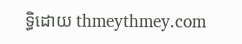ទ្ធិដោយ thmeythmey.com